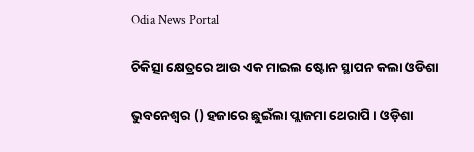Odia News Portal

ଚିକିତ୍ସା କ୍ଷେତ୍ରରେ ଆଉ ଏକ ମାଇଲ ଷ୍ଟୋନ ସ୍ଥାପନ କଲା ଓଡିଶା

ଭୁବନେଶ୍ୱର () ହଜାରେ ଛୁଇଁଲା ପ୍ଲାଜମା ଥେରାପି । ଓଡ଼ିଶା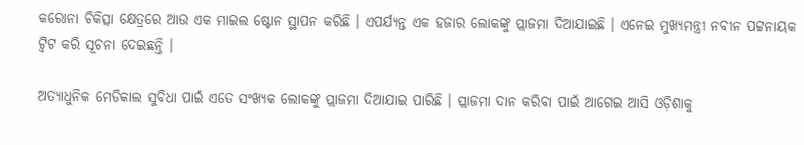କରୋନା ଚିକିତ୍ସା କ୍ଷେତ୍ରରେ ଆଉ ଏକ ମାଇଲ ଷ୍ଟୋନ ସ୍ଥାପନ କରିଛି । ଏପର୍ଯ୍ୟନ୍ତ ଏକ ହଜାର ଲୋକଙ୍କୁ ପ୍ଲାଜମା ଦିଆଯାଇଛି । ଏନେଇ ମୁଖ୍ୟମନ୍ତ୍ରୀ ନବୀନ ପଟ୍ଟନାୟକ ଟ୍ବିଟ କରି ସୂଚନା ଦେଇଛନ୍ତି ।

ଅତ୍ୟାଧୁନିକ ମେଡିକାଲ ସୁବିଧା ପାଇଁ ଏତେ ସଂଖ୍ୟକ ଲୋକଙ୍କୁ ପ୍ଲାଜମା ଦିଆଯାଇ ପାରିଛି । ପ୍ଲାଜମା ଦାନ କରିବା ପାଇଁ ଆଗେଇ ଆସି ଓଡ଼ିଶାକୁ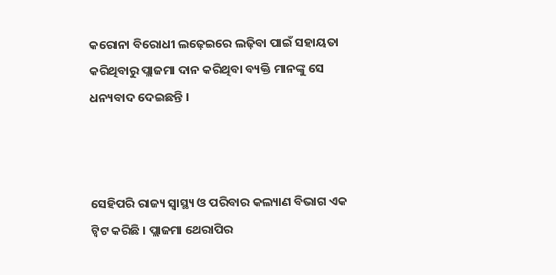କରୋନା ବିରୋଧୀ ଲଢ଼େଇରେ ଲଢ଼ିବା ପାଇଁ ସହାୟତା କରିଥିବାରୁ ପ୍ଲାଜମା ଦାନ କରିଥିବା ବ୍ୟକ୍ତି ମାନଙ୍କୁ ସେ ଧନ୍ୟବାଦ ଦେଇଛନ୍ତି ।



ସେହିପରି ରାଜ୍ୟ ସ୍ବାସ୍ଥ୍ୟ ଓ ପରିବାର କଲ୍ୟାଣ ବିଭାଗ ଏକ ଟ୍ବିଟ କରିଛି । ପ୍ଲାଜମା ଥେରାପିର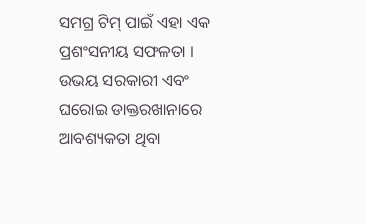ସମଗ୍ର ଟିମ୍ ପାଇଁ ଏହା ଏକ ପ୍ରଶଂସନୀୟ ସଫଳତା । ଉଭୟ ସରକାରୀ ଏବଂ ଘରୋଇ ଡାକ୍ତରଖାନାରେ ଆବଶ୍ୟକତା ଥିବା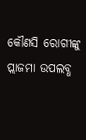କୌଣସି ରୋଗୀଙ୍କୁ ପ୍ଲାଜମା ଉପଲବ୍ଧ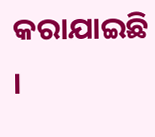କରାଯାଇଛି ।